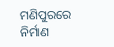ମଣିପୁରରେ ନିର୍ମାଣ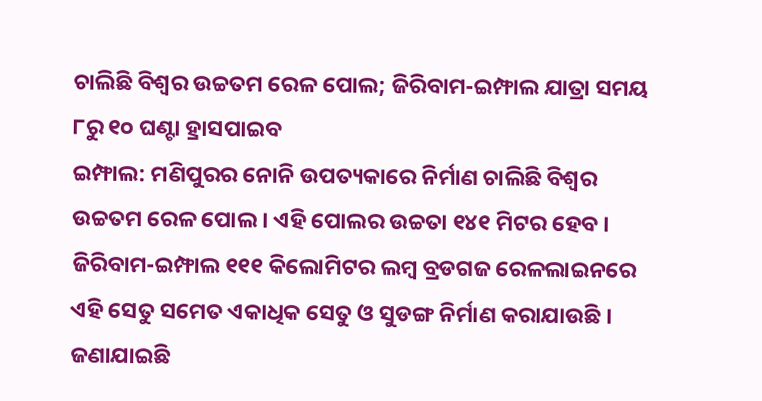ଚାଲିଛି ବିଶ୍ୱର ଉଚ୍ଚତମ ରେଳ ପୋଲ; ଜିରିବାମ-ଇମ୍ଫାଲ ଯାତ୍ରା ସମୟ ୮ରୁ ୧୦ ଘଣ୍ଟା ହ୍ରାସପାଇବ
ଇମ୍ଫାଲ: ମଣିପୁରର ନୋନି ଉପତ୍ୟକାରେ ନିର୍ମାଣ ଚାଲିଛି ବିଶ୍ୱର ଉଚ୍ଚତମ ରେଳ ପୋଲ । ଏହି ପୋଲର ଉଚ୍ଚତା ୧୪୧ ମିଟର ହେବ । ଜିରିବାମ-ଇମ୍ଫାଲ ୧୧୧ କିଲୋମିଟର ଲମ୍ବ ବ୍ରଡଗଜ ରେଳଲାଇନରେ ଏହି ସେତୁ ସମେତ ଏକାଧିକ ସେତୁ ଓ ସୁଡଙ୍ଗ ନିର୍ମାଣ କରାଯାଉଛି । ଜଣାଯାଇଛି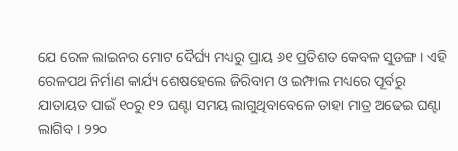ଯେ ରେଳ ଲାଇନର ମୋଟ ଦୈର୍ଘ୍ୟ ମଧ୍ୟରୁ ପ୍ରାୟ ୬୧ ପ୍ରତିଶତ କେବଳ ସୁଡଙ୍ଗ । ଏହି ରେଳପଥ ନିର୍ମାଣ କାର୍ଯ୍ୟ ଶେଷହେଲେ ଜିରିବାମ ଓ ଇମ୍ଫାଲ ମଧ୍ୟରେ ପୂର୍ବରୁ ଯାତାୟତ ପାଇଁ ୧୦ରୁ ୧୨ ଘଣ୍ଟା ସମୟ ଲାଗୁଥିବାବେଳେ ତାହା ମାତ୍ର ଅଢେଇ ଘଣ୍ଟା ଲାଗିବ । ୨୨୦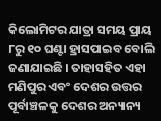କିଲୋମିଟର ଯାତ୍ରା ସମୟ ପ୍ରାୟ ୮ରୁ ୧୦ ଘଣ୍ଟା ହ୍ରାସପାଇବ ବୋଲି ଜଣାଯାଇଛି । ତାହାସହିତ ଏହା ମଣିପୁର ଏବଂ ଦେଶର ଉତ୍ତର ପୂର୍ବାଞ୍ଚଳକୁ ଦେଶର ଅନ୍ୟାନ୍ୟ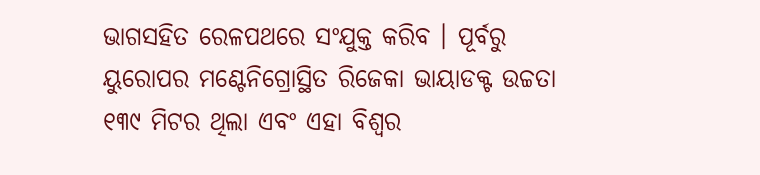ଭାଗସହିତ ରେଳପଥରେ ସଂଯୁକ୍ତ କରିବ । ପୂର୍ବରୁ ୟୁରୋପର ମଣ୍ଟେନିଗ୍ରୋସ୍ଥିତ ରିଜେକା ଭାୟାଡକ୍ଟ ଉଚ୍ଚତା ୧୩୯ ମିଟର ଥିଲା ଏବଂ ଏହା ବିଶ୍ୱର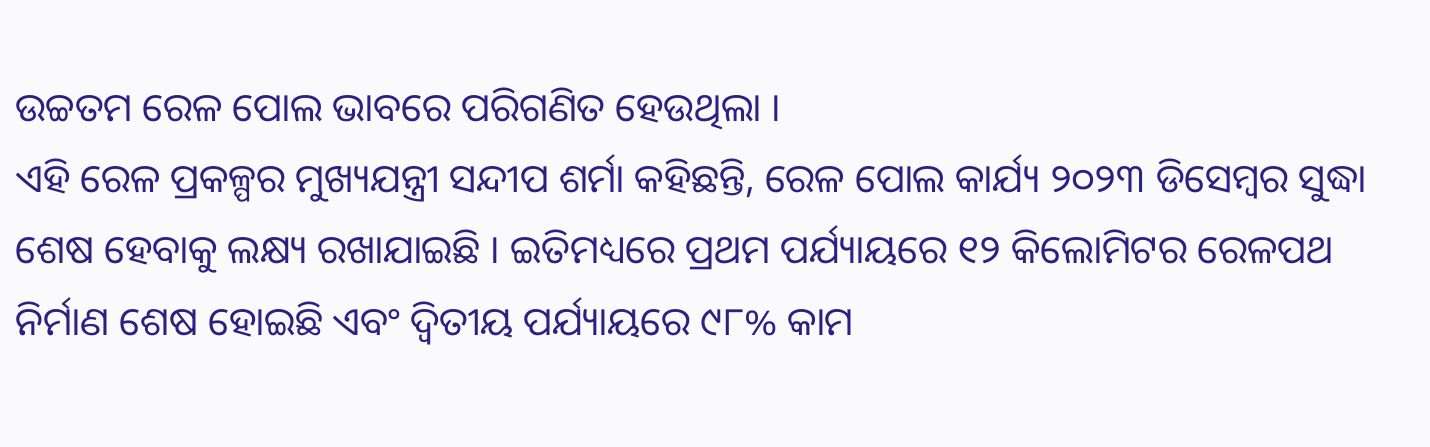ଉଚ୍ଚତମ ରେଳ ପୋଲ ଭାବରେ ପରିଗଣିତ ହେଉଥିଲା ।
ଏହି ରେଳ ପ୍ରକଳ୍ପର ମୁଖ୍ୟଯନ୍ତ୍ରୀ ସନ୍ଦୀପ ଶର୍ମା କହିଛନ୍ତି, ରେଳ ପୋଲ କାର୍ଯ୍ୟ ୨୦୨୩ ଡିସେମ୍ବର ସୁଦ୍ଧା ଶେଷ ହେବାକୁ ଲକ୍ଷ୍ୟ ରଖାଯାଇଛି । ଇତିମଧ୍ୟରେ ପ୍ରଥମ ପର୍ଯ୍ୟାୟରେ ୧୨ କିଲୋମିଟର ରେଳପଥ ନିର୍ମାଣ ଶେଷ ହୋଇଛି ଏବଂ ଦ୍ୱିତୀୟ ପର୍ଯ୍ୟାୟରେ ୯୮% କାମ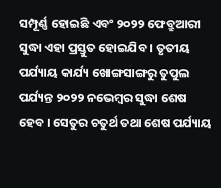ସମ୍ପୂର୍ଣ୍ଣ ହୋଇଛି ଏବଂ ୨୦୨୨ ଫେବ୍ରୁଆରୀ ସୁଦ୍ଧା ଏହା ପ୍ରସ୍ତୁତ ହୋଇଯିବ । ତୃତୀୟ ପର୍ଯ୍ୟାୟ କାର୍ଯ୍ୟ ଖୋଙ୍ଗସାଙ୍ଗରୁ ତୁପୁଲ ପର୍ଯ୍ୟନ୍ତ ୨୦୨୨ ନଭେମ୍ବର ସୁଦ୍ଧା ଶେଷ ହେବ । ସେତୁର ଚତୁର୍ଥ ତଥା ଶେଷ ପର୍ଯ୍ୟାୟ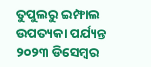ତୁପୁଲରୁ ଇମ୍ଫାଲ ଉପତ୍ୟକା ପର୍ଯ୍ୟନ୍ତ ୨୦୨୩ ଡିସେମ୍ବର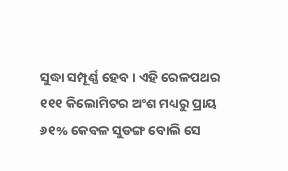ସୁଦ୍ଧା ସମ୍ପୂର୍ଣ୍ଣ ହେବ । ଏହି ରେଳପଥର ୧୧୧ କିଲୋମିଟର ଅଂଶ ମଧ୍ୟରୁ ପ୍ରାୟ ୬୧% କେବଳ ସୁଡଙ୍ଗ ବୋଲି ସେ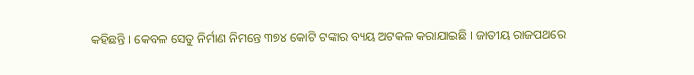କହିଛନ୍ତି । କେବଳ ସେତୁ ନିର୍ମାଣ ନିମନ୍ତେ ୩୭୪ କୋଟି ଟଙ୍କାର ବ୍ୟୟ ଅଟକଳ କରାଯାଇଛି । ଜାତୀୟ ରାଜପଥରେ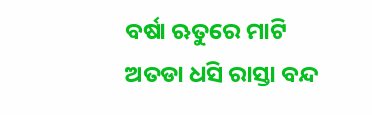ବର୍ଷା ଋତୁରେ ମାଟି ଅତଡା ଧସି ରାସ୍ତା ବନ୍ଦ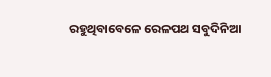ରହୁଥିବାବେଳେ ରେଳପଥ ସବୁଦିନିଆ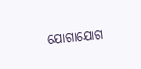ଯୋଗାଯୋଗ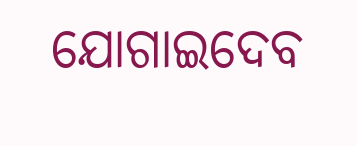ଯୋଗାଇଦେବ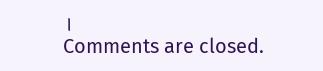।
Comments are closed.